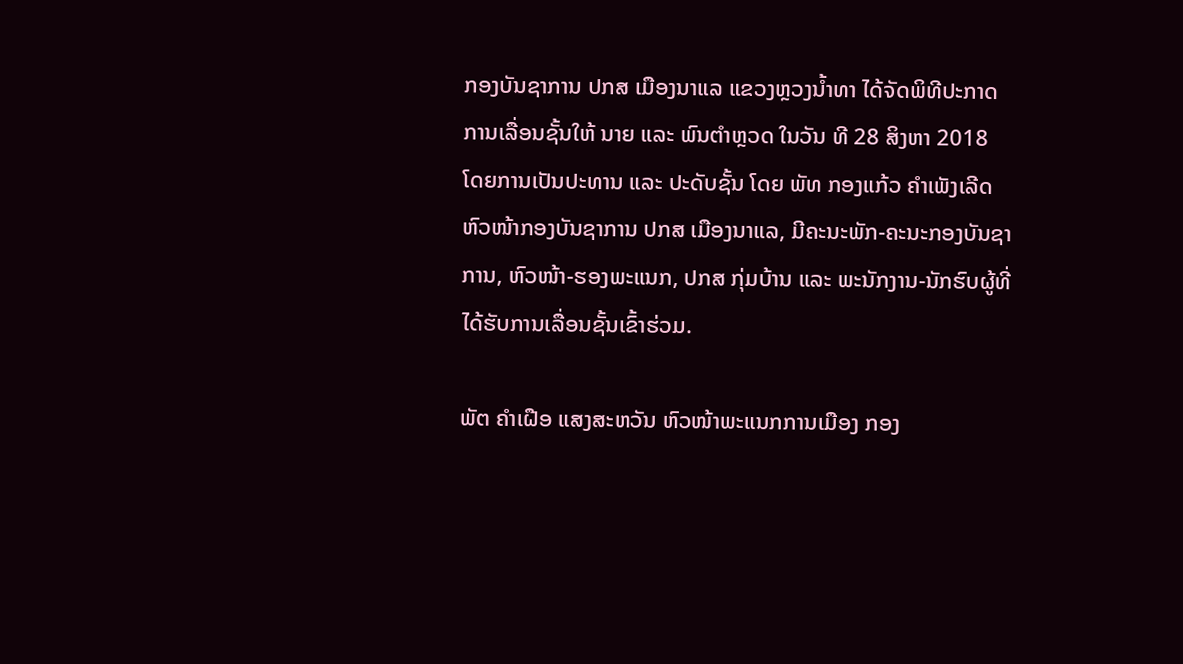ກອງບັນຊາການ ປກສ ເມືອງນາແລ ແຂວງຫຼວງນໍ້າທາ ໄດ້ຈັດພິທີປະກາດການເລື່ອນຊັ້ນໃຫ້ ນາຍ ແລະ ພົນຕຳຫຼວດ ໃນວັນ ທີ 28 ສິງຫາ 2018 ໂດຍການເປັນປະທານ ແລະ ປະດັບຊັ້ນ ໂດຍ ພັທ ກອງແກ້ວ ຄຳເພັງເລີດ ຫົວໜ້າກອງບັນຊາການ ປກສ ເມືອງນາແລ, ມີຄະນະພັກ-ຄະນະກອງບັນຊາການ, ຫົວໜ້າ-ຮອງພະແນກ, ປກສ ກຸ່ມບ້ານ ແລະ ພະນັກງານ-ນັກຮົບຜູ້ທີ່ໄດ້ຮັບການເລື່ອນຊັ້ນເຂົ້າຮ່ວມ.

ພັຕ ຄຳເຝືອ ແສງສະຫວັນ ຫົວໜ້າພະແນກການເມືອງ ກອງ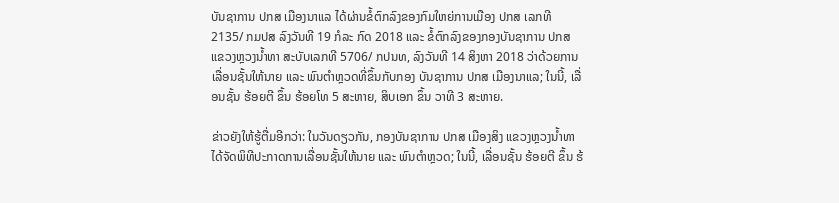ບັນຊາການ ປກສ ເມືອງນາແລ ໄດ້ຜ່ານຂໍ້ຕົກລົງຂອງກົມໃຫຍ່ການເມືອງ ປກສ ເລກທີ 2135/ ກມປສ ລົງວັນທີ 19 ກໍລະ ກົດ 2018 ແລະ ຂໍ້ຕົກລົງຂອງກອງບັນຊາການ ປກສ ແຂວງຫຼວງນໍ້າທາ ສະບັບເລກທີ 5706/ ກປນທ, ລົງວັນທີ 14 ສິງຫາ 2018 ວ່າດ້ວຍການເລື່ອນຊັ້ນໃຫ້ນາຍ ແລະ ພົນຕຳຫຼວດທີ່ຂຶ້ນກັບກອງ ບັນຊາການ ປກສ ເມືອງນາແລ; ໃນນີ້, ເລື່ອນຊັ້ນ ຮ້ອຍຕີ ຂຶ້ນ ຮ້ອຍໂທ 5 ສະຫາຍ, ສິບເອກ ຂຶ້ນ ວາທີ 3 ສະຫາຍ.

ຂ່າວຍັງໃຫ້ຮູ້ຕື່ມອີກວ່າ: ໃນວັນດຽວກັນ, ກອງບັນຊາການ ປກສ ເມືອງສິງ ແຂວງຫຼວງນໍ້າທາ ໄດ້ຈັດພິທີປະກາດການເລື່ອນຊັ້ນໃຫ້ນາຍ ແລະ ພົນຕຳຫຼວດ; ໃນນີ້, ເລື່ອນຊັ້ນ ຮ້ອຍຕີ ຂຶ້ນ ຮ້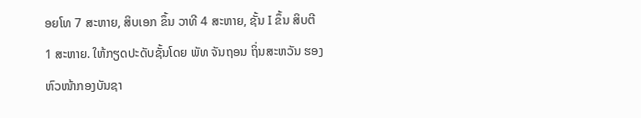ອຍໂທ 7 ສະຫາຍ, ສິບເອກ ຂຶ້ນ ວາທີ 4 ສະຫາຍ, ຊັ້ນ I ຂຶ້ນ ສິບຕີ 1 ສະຫາຍ. ໃຫ້ກຽດປະດັບຊັ້ນໂດຍ ພັທ ຈັນຖອນ ຖິ່ນສະຫວັນ ຮອງຫົວໜ້າກອງບັນຊາ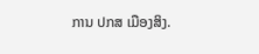ການ ປກສ ເມືອງສິງ.